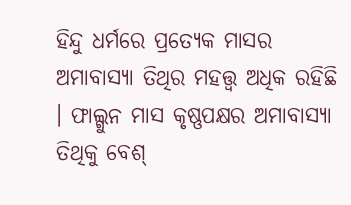ହିନ୍ଦୁ ଧର୍ମରେ ପ୍ରତ୍ୟେକ ମାସର ଅମାବାସ୍ୟା ତିଥିର ମହତ୍ତ୍ୱ ଅଧିକ ରହିଛି । ଫାଲ୍ଗୁନ ମାସ କୃଷ୍ଣପକ୍ଷର ଅମାବାସ୍ୟା ତିଥିକୁ ବେଶ୍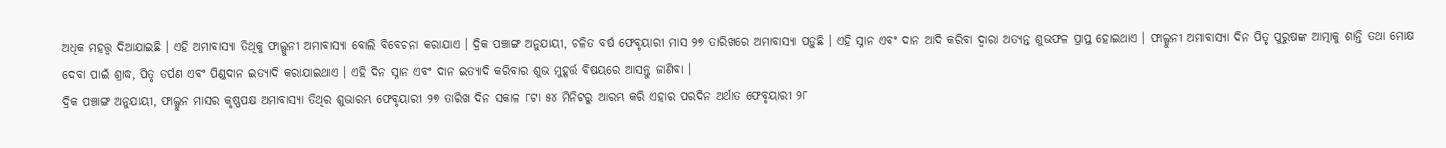ଅଧିକ ମହତ୍ତ୍ୱ ଦିଆଯାଇଛି । ଏହି ଅମାବାସ୍ୟା ତିଥିକୁ ଫାଲ୍ଗୁନୀ ଅମାବାସ୍ୟା ବୋଲି ବିବେଚନା କରାଯାଏ । ଦ୍ରିକ ପଞ୍ଚାଙ୍ଗ ଅନୁଯାୟୀ, ଚଳିତ ବର୍ଷ ଫେବୃୟାରୀ ମାସ ୨୭ ତାରିଖରେ ଅମାବାସ୍ୟା ପଡ଼ୁଛି । ଏହି ସ୍ନାନ ଏବଂ ଦାନ ଆଦି କରିବା ଦ୍ୱାରା ଅତ୍ୟନ୍ତ ଶୁଭଫଳ ପ୍ରାପ୍ତ ହୋଇଥାଏ । ଫାଲ୍ଗୁନୀ ଅମାବାସ୍ୟା ଦିନ ପିତୃ ପୁରୁଷଙ୍କ ଆତ୍ମାକୁ ଶାନ୍ତି ତଥା ମୋକ୍ଷ ଦେବା ପାଇଁ ଶ୍ରାଦ୍ଧ, ପିତୃ ତର୍ପଣ ଏବଂ ପିଣ୍ଡଦାନ ଇତ୍ୟାଦି କରାଯାଇଥାଏ । ଏହି ଦିନ ସ୍ନାନ ଏବଂ ଦାନ ଇତ୍ୟାଦି କରିବାର ଶୁଭ ମୁହୂର୍ତ୍ତ ବିଷୟରେ ଆସନ୍ତୁ ଜାଣିବା ।
ଦ୍ରିକ ପଞ୍ଚାଙ୍ଗ ଅନୁଯାୟୀ, ଫାଲ୍ଗୁନ ମାସର କୃଷ୍ଣପକ୍ଷ ଅମାବାସ୍ୟା ତିଥିର ଶୁଭାରମ୍ଭ ଫେବୃୟାରୀ ୨୭ ତାରିଖ ଦିନ ସକାଳ ୮ଟା ୫୪ ମିନିଟରୁ ଆରମ୍ଭ କରି ଏହାର ପରଦିନ ଅର୍ଥାତ ଫେବୃୟାରୀ ୨୮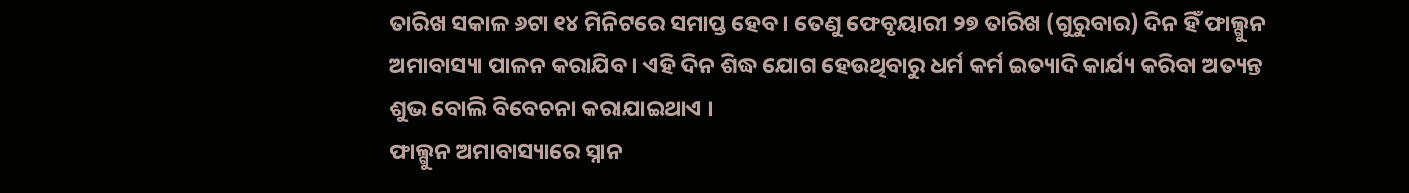ତାରିଖ ସକାଳ ୬ଟା ୧୪ ମିନିଟରେ ସମାପ୍ତ ହେବ । ତେଣୁ ଫେବୃୟାରୀ ୨୭ ତାରିଖ (ଗୁରୁବାର) ଦିନ ହିଁ ଫାଲ୍ଗୁନ ଅମାବାସ୍ୟା ପାଳନ କରାଯିବ । ଏହି ଦିନ ଶିଦ୍ଧ ଯୋଗ ହେଉଥିବାରୁ ଧର୍ମ କର୍ମ ଇତ୍ୟାଦି କାର୍ଯ୍ୟ କରିବା ଅତ୍ୟନ୍ତ ଶୁଭ ବୋଲି ବିବେଚନା କରାଯାଇଥାଏ ।
ଫାଲ୍ଗୁନ ଅମାବାସ୍ୟାରେ ସ୍ନାନ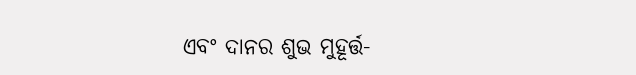ଏବଂ ଦାନର ଶୁଭ ମୁହୂର୍ତ୍ତ-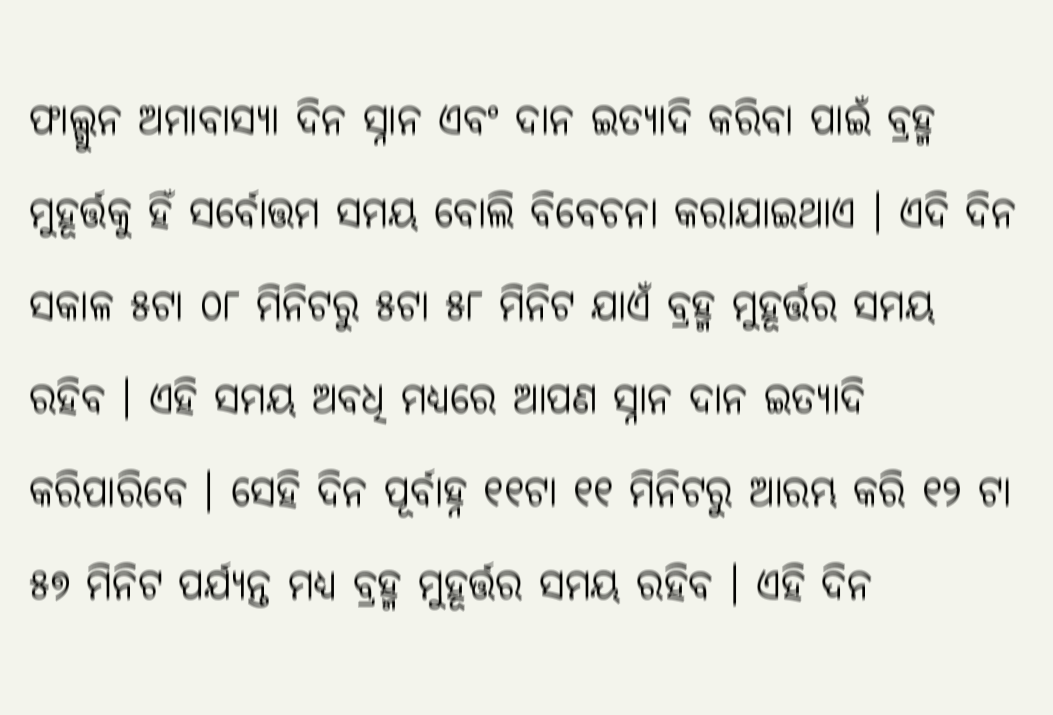ଫାଲ୍ଗୁନ ଅମାବାସ୍ୟା ଦିନ ସ୍ନାନ ଏବଂ ଦାନ ଇତ୍ୟାଦି କରିବା ପାଇଁ ବ୍ରହ୍ମ ମୁହୂର୍ତ୍ତକୁ ହିଁ ସର୍ବୋତ୍ତମ ସମୟ ବୋଲି ବିବେଚନା କରାଯାଇଥାଏ । ଏଦି ଦିନ ସକାଳ ୫ଟା ୦୮ ମିନିଟରୁ ୫ଟା ୫୮ ମିନିଟ ଯାଏଁ ବ୍ରହ୍ମ ମୁହୂର୍ତ୍ତର ସମୟ ରହିବ । ଏହି ସମୟ ଅବଧି ମଧ୍ୟରେ ଆପଣ ସ୍ନାନ ଦାନ ଇତ୍ୟାଦି କରିପାରିବେ । ସେହି ଦିନ ପୂର୍ବାହ୍ନ ୧୧ଟା ୧୧ ମିନିଟରୁ ଆରମ୍ଭ କରି ୧୨ ଟା ୫୭ ମିନିଟ ପର୍ଯ୍ୟନ୍ତ ମଧ୍ୟ ବ୍ରହ୍ମ ମୁହୂର୍ତ୍ତର ସମୟ ରହିବ । ଏହି ଦିନ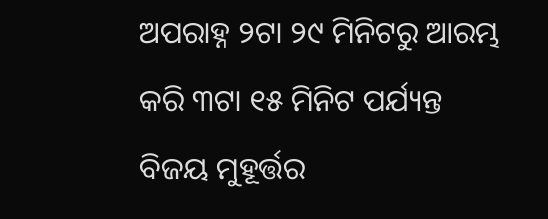ଅପରାହ୍ନ ୨ଟା ୨୯ ମିନିଟରୁ ଆରମ୍ଭ କରି ୩ଟା ୧୫ ମିନିଟ ପର୍ଯ୍ୟନ୍ତ ବିଜୟ ମୁହୂର୍ତ୍ତର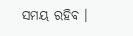ସମୟ ରହିବ ।